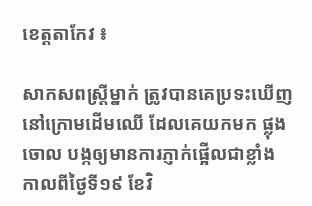ខេត្តតាកែវ ៖

សាកសពស្ដ្រីម្នាក់ ត្រូវបានគេប្រទះឃើញនៅក្រោមដើមឈើ ដែលគេយកមក ផ្លុងចោល បង្កឲ្យមានការភ្ញាក់ផ្អើលជាខ្លាំង កាលពីថ្ងៃទី១៩ ខែវិ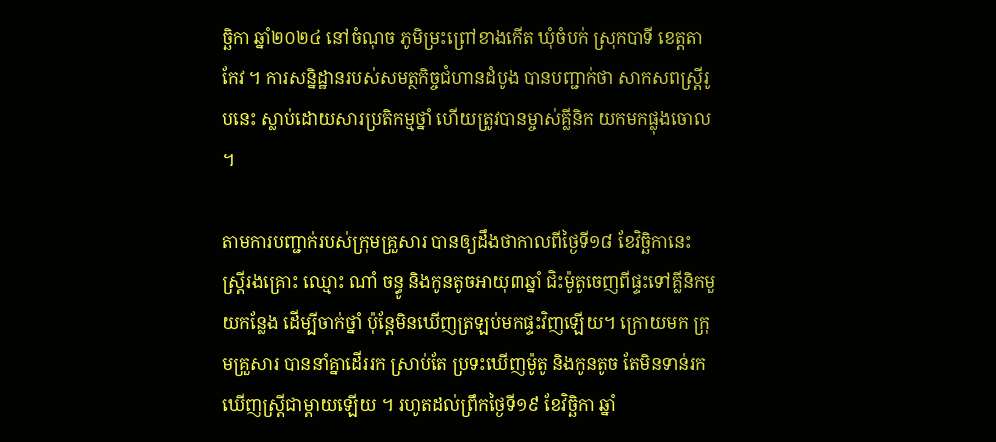ច្ឆិកា ឆ្នាំ២០២៤ នៅចំណុច ភូមិម្រះព្រៅខាងកើត ឃុំចំបក់ ស្រុកបាទី ខេត្តតាកែវ ។ ការសន្និដ្ឋានរបស់សមត្ថកិច្ចជំហានដំបូង បានបញ្ជាក់ថា សាកសពស្ដ្រីរូបនេះ ស្លាប់ដោយសារប្រតិកម្មថ្នាំ ហើយត្រូវបានម្ចាស់គ្លីនិក យកមកផ្លុងចោល ។

តាមការបញ្ជាក់របស់ក្រុមគ្រួសារ បានឲ្យដឹងថាកាលពីថ្ងៃទី១៨ ខែវិច្ឆិកានេះ ស្ដ្រីរងគ្រោះ ឈ្មោះ ណាំ ចន្ធូ និងកូនតូចអាយុ៣ឆ្នាំ ជិះម៉ូតូចេញពីផ្ទះទៅគ្លីនិកមួយកន្លែង ដើម្បីចាក់ថ្នាំ ប៉ុន្ដែមិនឃើញត្រឡប់មកផ្ទះវិញឡើយ។ ក្រោយមក ក្រុមគ្រួសារ បាននាំគ្នាដើររក ស្រាប់តែ ប្រទះឃើញម៉ូតូ និងកូនតូច តែមិនទាន់រកឃើញស្ដ្រីជាម្ដាយឡើយ ។ រហូតដល់ព្រឹកថ្ងៃទី១៩ ខែវិច្ឆិកា ឆ្នាំ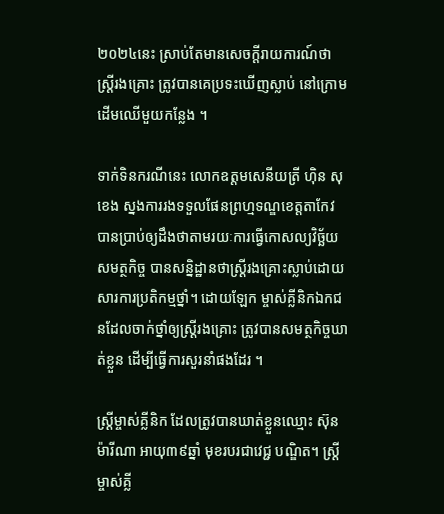២០២៤នេះ ស្រាប់តែមានសេចក្ដីរាយការណ៍ថា ស្ដ្រីរងគ្រោះ ត្រូវបានគេប្រទះឃើញស្លាប់ នៅក្រោមដើមឈើមួយកន្លែង ។

ទាក់ទិនករណីនេះ លោកឧត្តមសេនីយត្រី ហ៊ិន សុខេង ស្នងការរងទទួលផែនព្រហ្មទណ្ឌខេត្តតាកែវ បានប្រាប់ឲ្យដឹងថាតាមរយៈការធ្វើកោសល្យវិច្ឆ័យ សមត្ថកិច្ច បានសន្និដ្ឋានថាស្ដ្រីរងគ្រោះស្លាប់ដោយសារការប្រតិកម្មថ្នាំ។ ដោយឡែក ម្ចាស់គ្លីនិកឯកជនដែលចាក់ថ្នាំឲ្យស្ដ្រីរងគ្រោះ ត្រូវបានសមត្ថកិច្ចឃាត់ខ្លួន ដើម្បីធ្វើការសួរនាំផងដែរ ។

ស្ដ្រីម្ចាស់គ្លីនិក ដែលត្រូវបានឃាត់ខ្លួនឈ្មោះ ស៊ុន ម៉ារីណា អាយុ៣៩ឆ្នាំ មុខរបរជាវេជ្ជ បណ្ឌិត។ ស្ដ្រីម្ចាស់គ្លី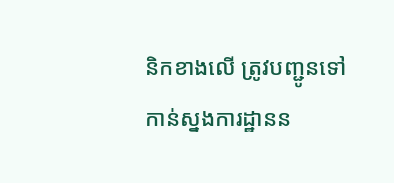និកខាងលើ ត្រូវបញ្ជូនទៅកាន់ស្នងការដ្ឋានន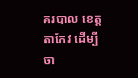គរបាល ខេត្តតាកែវ ដើម្បីចា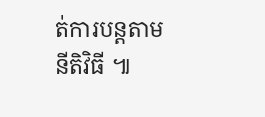ត់ការបន្ដតាមនីតិវិធី ៕